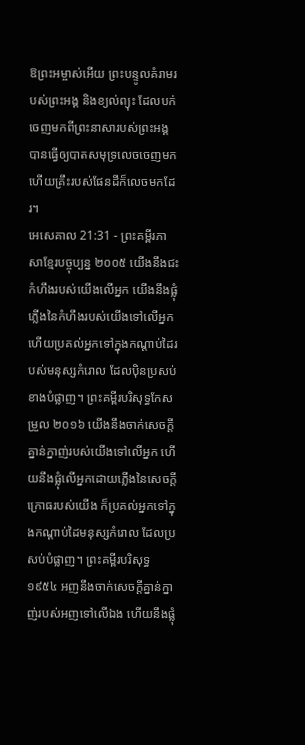ឱព្រះអម្ចាស់អើយ ព្រះបន្ទូលគំរាមរបស់ព្រះអង្គ និងខ្យល់ព្យុះ ដែលបក់ចេញមកពីព្រះនាសារបស់ព្រះអង្គ បានធ្វើឲ្យបាតសមុទ្រលេចចេញមក ហើយគ្រឹះរបស់ផែនដីក៏លេចមកដែរ។
អេសេគាល 21:31 - ព្រះគម្ពីរភាសាខ្មែរបច្ចុប្បន្ន ២០០៥ យើងនឹងជះកំហឹងរបស់យើងលើអ្នក យើងនឹងផ្លុំភ្លើងនៃកំហឹងរបស់យើងទៅលើអ្នក ហើយប្រគល់អ្នកទៅក្នុងកណ្ដាប់ដៃរបស់មនុស្សកំរោល ដែលប៉ិនប្រសប់ខាងបំផ្លាញ។ ព្រះគម្ពីរបរិសុទ្ធកែសម្រួល ២០១៦ យើងនឹងចាក់សេចក្ដីគ្នាន់ក្នាញ់របស់យើងទៅលើអ្នក ហើយនឹងផ្លុំលើអ្នកដោយភ្លើងនៃសេចក្ដីក្រោធរបស់យើង ក៏ប្រគល់អ្នកទៅក្នុងកណ្ដាប់ដៃមនុស្សកំរោល ដែលប្រសប់បំផ្លាញ។ ព្រះគម្ពីរបរិសុទ្ធ ១៩៥៤ អញនឹងចាក់សេចក្ដីគ្នាន់ក្នាញ់របស់អញទៅលើឯង ហើយនឹងផ្លុំ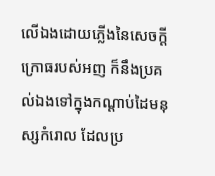លើឯងដោយភ្លើងនៃសេចក្ដីក្រោធរបស់អញ ក៏នឹងប្រគល់ឯងទៅក្នុងកណ្តាប់ដៃមនុស្សកំរោល ដែលប្រ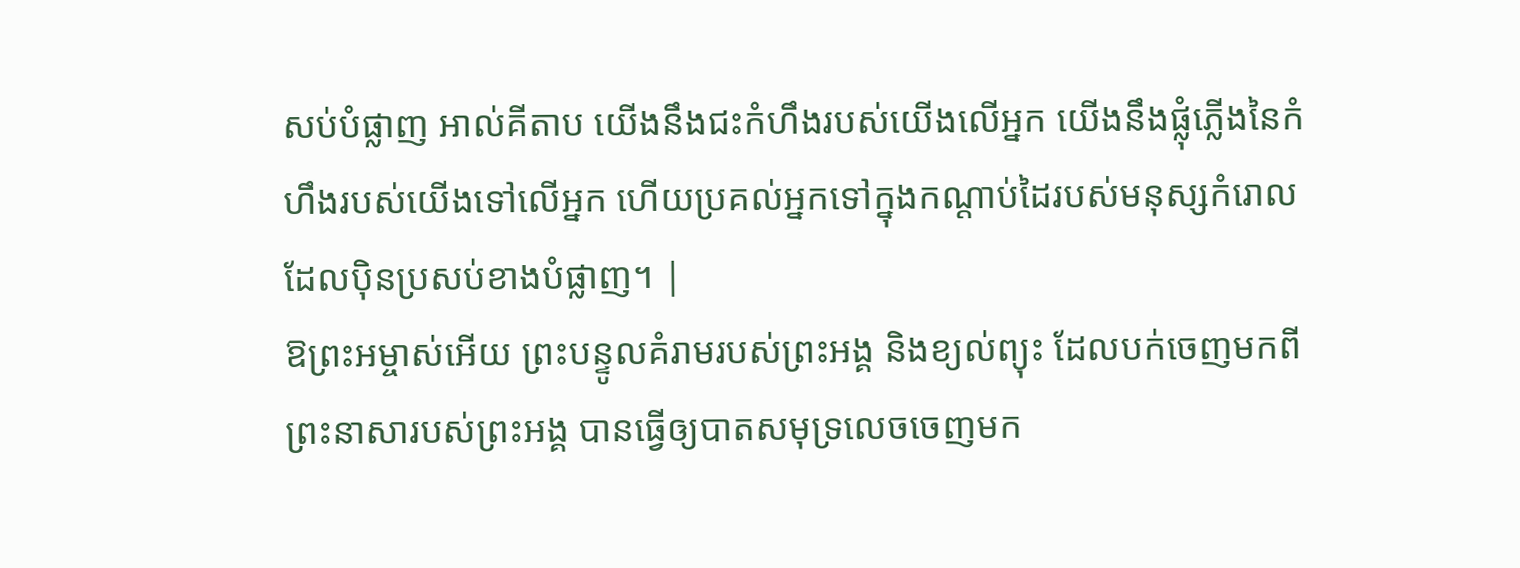សប់បំផ្លាញ អាល់គីតាប យើងនឹងជះកំហឹងរបស់យើងលើអ្នក យើងនឹងផ្លុំភ្លើងនៃកំហឹងរបស់យើងទៅលើអ្នក ហើយប្រគល់អ្នកទៅក្នុងកណ្ដាប់ដៃរបស់មនុស្សកំរោល ដែលប៉ិនប្រសប់ខាងបំផ្លាញ។ |
ឱព្រះអម្ចាស់អើយ ព្រះបន្ទូលគំរាមរបស់ព្រះអង្គ និងខ្យល់ព្យុះ ដែលបក់ចេញមកពីព្រះនាសារបស់ព្រះអង្គ បានធ្វើឲ្យបាតសមុទ្រលេចចេញមក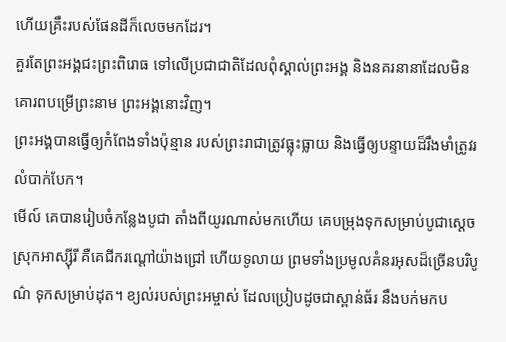ហើយគ្រឹះរបស់ផែនដីក៏លេចមកដែរ។
គួរតែព្រះអង្គជះព្រះពិរោធ ទៅលើប្រជាជាតិដែលពុំស្គាល់ព្រះអង្គ និងនគរនានាដែលមិនគោរពបម្រើព្រះនាម ព្រះអង្គនោះវិញ។
ព្រះអង្គបានធ្វើឲ្យកំពែងទាំងប៉ុន្មាន របស់ព្រះរាជាត្រូវធ្លុះធ្លាយ និងធ្វើឲ្យបន្ទាយដ៏រឹងមាំត្រូវរលំបាក់បែក។
មើល៍ គេបានរៀបចំកន្លែងបូជា តាំងពីយូរណាស់មកហើយ គេបម្រុងទុកសម្រាប់បូជាស្ដេចស្រុកអាស្ស៊ីរី គឺគេជីករណ្ដៅយ៉ាងជ្រៅ ហើយទូលាយ ព្រមទាំងប្រមូលគំនរអុសដ៏ច្រើនបរិបូណ៌ ទុកសម្រាប់ដុត។ ខ្យល់របស់ព្រះអម្ចាស់ ដែលប្រៀបដូចជាស្ពាន់ធ័រ នឹងបក់មកប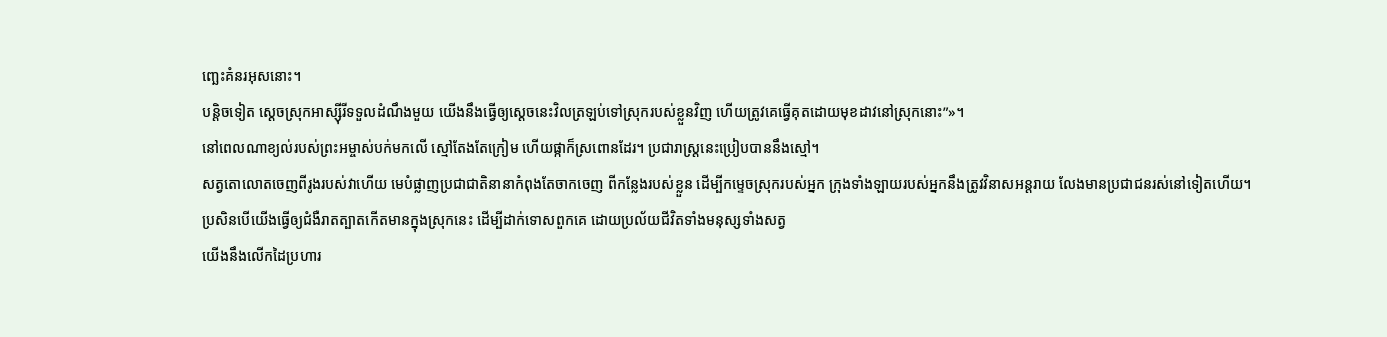ញ្ឆេះគំនរអុសនោះ។
បន្តិចទៀត ស្ដេចស្រុកអាស្ស៊ីរីទទួលដំណឹងមួយ យើងនឹងធ្វើឲ្យស្ដេចនេះវិលត្រឡប់ទៅស្រុករបស់ខ្លួនវិញ ហើយត្រូវគេធ្វើគុតដោយមុខដាវនៅស្រុកនោះ”»។
នៅពេលណាខ្យល់របស់ព្រះអម្ចាស់បក់មកលើ ស្មៅតែងតែក្រៀម ហើយផ្កាក៏ស្រពោនដែរ។ ប្រជារាស្ត្រនេះប្រៀបបាននឹងស្មៅ។
សត្វតោលោតចេញពីរូងរបស់វាហើយ មេបំផ្លាញប្រជាជាតិនានាកំពុងតែចាកចេញ ពីកន្លែងរបស់ខ្លួន ដើម្បីកម្ទេចស្រុករបស់អ្នក ក្រុងទាំងឡាយរបស់អ្នកនឹងត្រូវវិនាសអន្តរាយ លែងមានប្រជាជនរស់នៅទៀតហើយ។
ប្រសិនបើយើងធ្វើឲ្យជំងឺរាតត្បាតកើតមានក្នុងស្រុកនេះ ដើម្បីដាក់ទោសពួកគេ ដោយប្រល័យជីវិតទាំងមនុស្សទាំងសត្វ
យើងនឹងលើកដៃប្រហារ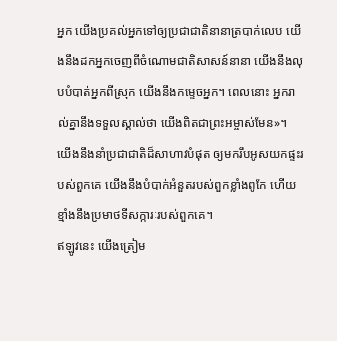អ្នក យើងប្រគល់អ្នកទៅឲ្យប្រជាជាតិនានាត្របាក់លេប យើងនឹងដកអ្នកចេញពីចំណោមជាតិសាសន៍នានា យើងនឹងលុបបំបាត់អ្នកពីស្រុក យើងនឹងកម្ទេចអ្នក។ ពេលនោះ អ្នករាល់គ្នានឹងទទួលស្គាល់ថា យើងពិតជាព្រះអម្ចាស់មែន»។
យើងនឹងនាំប្រជាជាតិដ៏សាហាវបំផុត ឲ្យមករឹបអូសយកផ្ទះរបស់ពួកគេ យើងនឹងបំបាក់អំនួតរបស់ពួកខ្លាំងពូកែ ហើយខ្មាំងនឹងប្រមាថទីសក្ការៈរបស់ពួកគេ។
ឥឡូវនេះ យើងត្រៀម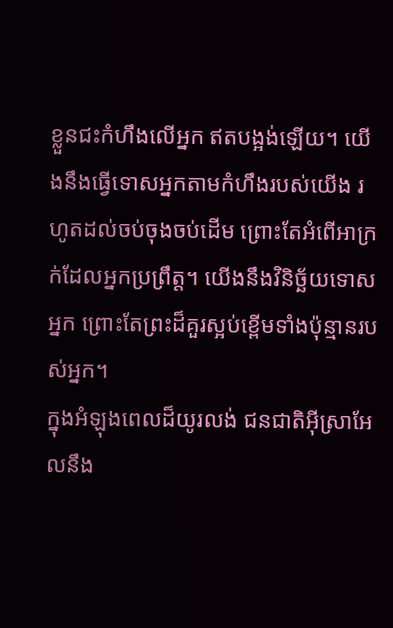ខ្លួនជះកំហឹងលើអ្នក ឥតបង្អង់ឡើយ។ យើងនឹងធ្វើទោសអ្នកតាមកំហឹងរបស់យើង រហូតដល់ចប់ចុងចប់ដើម ព្រោះតែអំពើអាក្រក់ដែលអ្នកប្រព្រឹត្ត។ យើងនឹងវិនិច្ឆ័យទោសអ្នក ព្រោះតែព្រះដ៏គួរស្អប់ខ្ពើមទាំងប៉ុន្មានរបស់អ្នក។
ក្នុងអំឡុងពេលដ៏យូរលង់ ជនជាតិអ៊ីស្រាអែលនឹង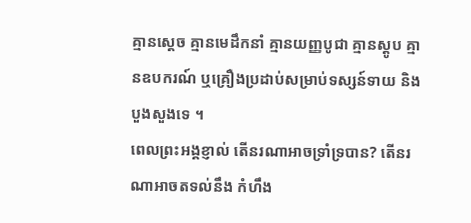គ្មានស្ដេច គ្មានមេដឹកនាំ គ្មានយញ្ញបូជា គ្មានស្តូប គ្មានឧបករណ៍ ឬគ្រឿងប្រដាប់សម្រាប់ទស្សន៍ទាយ និងបួងសួងទេ ។
ពេលព្រះអង្គខ្ញាល់ តើនរណាអាចទ្រាំទ្របាន? តើនរណាអាចតទល់នឹង កំហឹង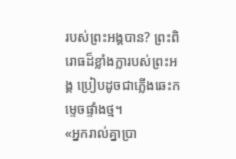របស់ព្រះអង្គបាន? ព្រះពិរោធដ៏ខ្លាំងក្លារបស់ព្រះអង្គ ប្រៀបដូចជាភ្លើងឆេះកម្ទេចផ្ទាំងថ្ម។
«អ្នករាល់គ្នាប្រា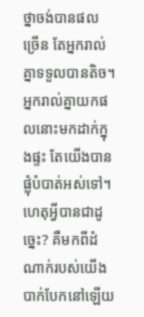ថ្នាចង់បានផលច្រើន តែអ្នករាល់គ្នាទទួលបានតិច។ អ្នករាល់គ្នាយកផលនោះមកដាក់ក្នុងផ្ទះ តែយើងបានផ្លុំបំបាត់អស់ទៅ។ ហេតុអ្វីបានជាដូច្នេះ? គឺមកពីដំណាក់របស់យើងបាក់បែកនៅឡើយ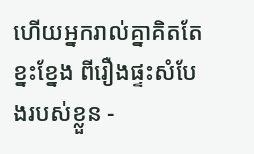ហើយអ្នករាល់គ្នាគិតតែខ្នះខ្នែង ពីរឿងផ្ទះសំបែងរបស់ខ្លួន -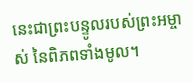នេះជាព្រះបន្ទូលរបស់ព្រះអម្ចាស់ នៃពិភពទាំងមូល។